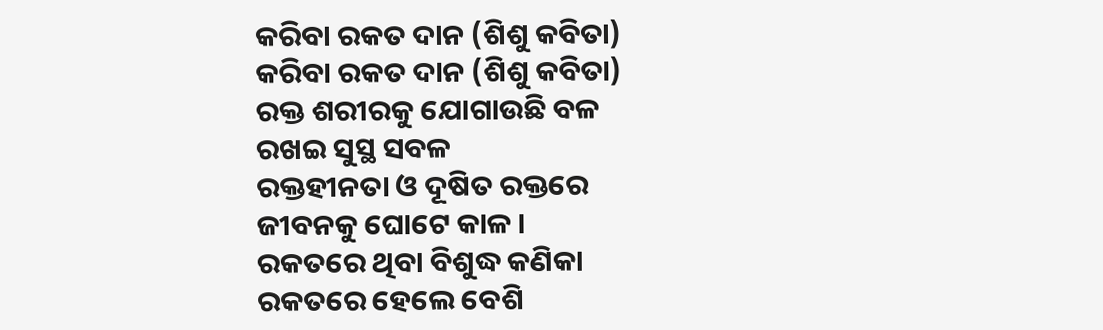କରିବା ରକତ ଦାନ (ଶିଶୁ କବିତା)
କରିବା ରକତ ଦାନ (ଶିଶୁ କବିତା)
ରକ୍ତ ଶରୀରକୁ ଯୋଗାଉଛି ବଳ
ରଖଇ ସୁସ୍ଥ ସବଳ
ରକ୍ତହୀନତା ଓ ଦୂଷିତ ରକ୍ତରେ
ଜୀବନକୁ ଘୋଟେ କାଳ ।
ରକତରେ ଥିବା ବିଶୁଦ୍ଧ କଣିକା
ରକତରେ ହେଲେ ବେଶି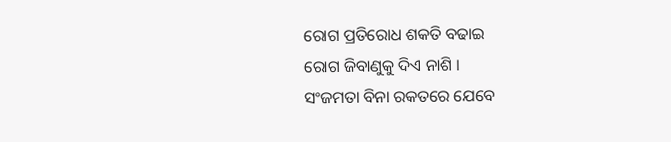ରୋଗ ପ୍ରତିରୋଧ ଶକତି ବଢାଇ
ରୋଗ ଜିବାଣୁକୁ ଦିଏ ନାଶି ।
ସଂଜମତା ବିନା ରକତରେ ଯେବେ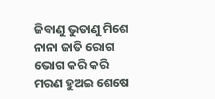ଜିବାଣୁ ଭୁତାଣୁ ମିଶେ
ନାନା ଜାତି ରୋଗ ଭୋଗ କରି କରି
ମରଣ ହୁଅଇ ଶେଷେ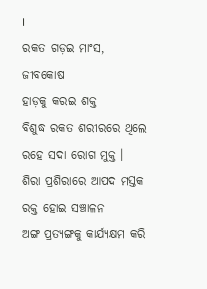।
ରକତ ଗଡ଼ଇ ମାଂସ, ଜୀବକୋଷ
ହାଡ଼କୁ କରଇ ଶକ୍ତ
ବିଶୁଦ୍ଧ ରକତ ଶରୀରରେ ଥିଲେ
ରହେ ସଦା ରୋଗ ମୁକ୍ତ ।
ଶିରା ପ୍ରଶିରାରେ ଆପଦ ମସ୍ତକ
ରକ୍ତ ହୋଇ ସଞ୍ଚାଳନ
ଅଙ୍ଗ ପ୍ରତ୍ୟଙ୍ଗକୁ କାର୍ଯ୍ୟକ୍ଷମ କରି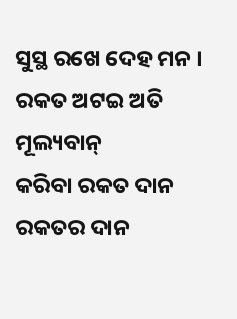ସୁସ୍ଥ ରଖେ ଦେହ ମନ ।
ରକତ ଅଟଇ ଅତି ମୂଲ୍ୟବାନ୍
କରିବା ରକତ ଦାନ
ରକତର ଦାନ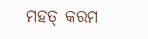ମହତ୍ କରମ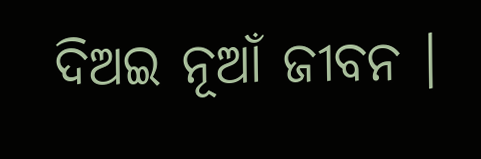ଦିଅଇ ନୂଆଁ ଜୀବନ ।